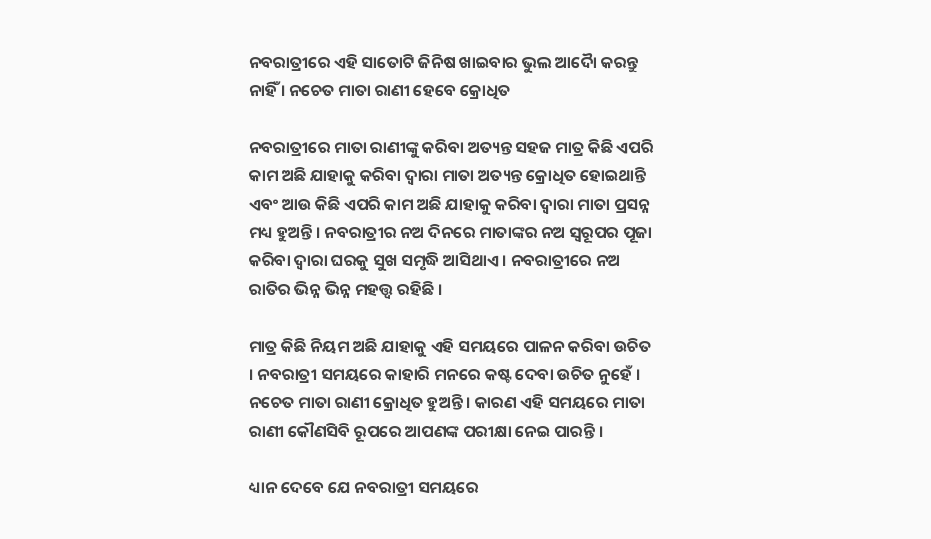ନବରାତ୍ରୀରେ ଏହି ସାତୋଟି ଜିନିଷ ଖାଇବାର ଭୁଲ ଆଦୋୖ କରନ୍ତୁ ନାହିଁ । ନଚେତ ମାତା ରାଣୀ ହେବେ କ୍ରୋଧିତ

ନବରାତ୍ରୀରେ ମାତା ରାଣୀଙ୍କୁ କରିବା ଅତ୍ୟନ୍ତ ସହଜ ମାତ୍ର କିଛି ଏପରି କାମ ଅଛି ଯାହାକୁ କରିବା ଦ୍ୱାରା ମାତା ଅତ୍ୟନ୍ତ କ୍ରୋଧିତ ହୋଇଥାନ୍ତି ଏବଂ ଆଉ କିଛି ଏପରି କାମ ଅଛି ଯାହାକୁ କରିବା ଦ୍ୱାରା ମାତା ପ୍ରସନ୍ନ ମଧ୍ୟ ହୁଅନ୍ତି । ନବରାତ୍ରୀର ନଅ ଦିନରେ ମାତାଙ୍କର ନଅ ସ୍ୱରୂପର ପୂଜା କରିବା ଦ୍ୱାରା ଘରକୁ ସୁଖ ସମୃଦ୍ଧି ଆସିଥାଏ । ନବରାତ୍ରୀରେ ନଅ ରାତିର ଭିନ୍ନ ଭିନ୍ନ ମହତ୍ତ୍ୱ ରହିଛି ।

ମାତ୍ର କିଛି ନିୟମ ଅଛି ଯାହାକୁ ଏହି ସମୟରେ ପାଳନ କରିବା ଉଚିତ । ନବରାତ୍ରୀ ସମୟରେ କାହାରି ମନରେ କଷ୍ଟ ଦେବା ଉଚିତ ନୁହେଁ । ନଚେତ ମାତା ରାଣୀ କ୍ରୋଧିତ ହୁଅନ୍ତି । କାରଣ ଏହି ସମୟରେ ମାତା ରାଣୀ କୌଣସିବି ରୂପରେ ଆପଣଙ୍କ ପରୀକ୍ଷା ନେଇ ପାରନ୍ତି ।

ଧ୍ୟାନ ଦେବେ ଯେ ନବରାତ୍ରୀ ସମୟରେ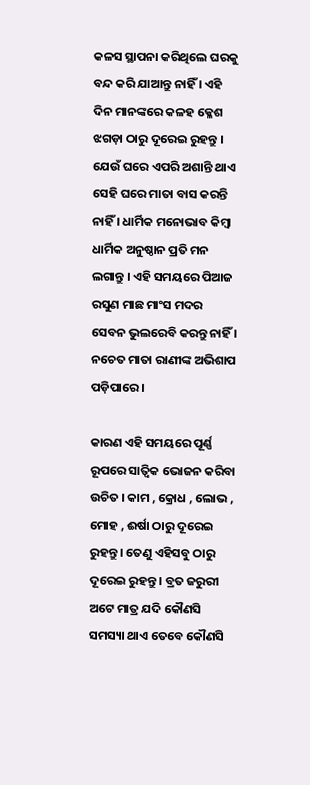କଳସ ସ୍ଥାପନା କରିଥିଲେ ଘରକୁ ବନ୍ଦ କରି ଯାଆନ୍ତୁ ନାହିଁ । ଏହି ଦିନ ମାନଙ୍କରେ କଳହ କ୍ଳେଶ ଝଗଡ଼ା ଠାରୁ ଦୂରେଇ ରୁହନ୍ତୁ । ଯେଉଁ ଘରେ ଏପରି ଅଶାନ୍ତି ଥାଏ ସେହି ଘରେ ମାତା ବାସ କରନ୍ତି ନାହିଁ । ଧାର୍ମିକ ମନୋଭାବ କିମ୍ବା ଧାର୍ମିକ ଅନୁଷ୍ଠାନ ପ୍ରତି ମନ ଲଗାନ୍ତୁ । ଏହି ସମୟରେ ପିଆଜ ରସୁଣ ମାଛ ମାଂସ ମଦର ସେବନ ଭୁଲରେବି କରନ୍ତୁ ନାହିଁ । ନଚେତ ମାତା ରାଣୀଙ୍କ ଅଭିଶାପ ପଡ଼ିପାରେ ।

କାରଣ ଏହି ସମୟରେ ପୂର୍ଣ୍ଣ ରୂପରେ ସାତ୍ଵିକ ଭୋଜନ କରିବା ଉଚିତ । କାମ , କ୍ରୋଧ , ଲୋଭ , ମୋହ , ଈର୍ଷା ଠାରୁ ଦୂରେଇ ରୁହନ୍ତୁ । ତେଣୁ ଏହିସବୁ ଠାରୁ ଦୂରେଇ ରୁହନ୍ତୁ । ବ୍ରତ ଜରୁରୀ ଅଟେ ମାତ୍ର ଯଦି କୌଣସି ସମସ୍ୟା ଥାଏ ତେବେ କୌଣସି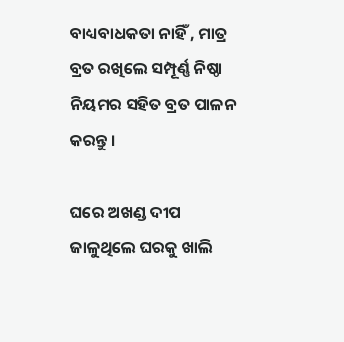ବାଧ୍ୟବାଧକତା ନାହିଁ , ମାତ୍ର ବ୍ରତ ରଖିଲେ ସମ୍ପୂର୍ଣ୍ଣ ନିଷ୍ଠା ନିୟମର ସହିତ ବ୍ରତ ପାଳନ କରନ୍ତୁ ।

ଘରେ ଅଖଣ୍ଡ ଦୀପ ଜାଳୁଥିଲେ ଘରକୁ ଖାଲି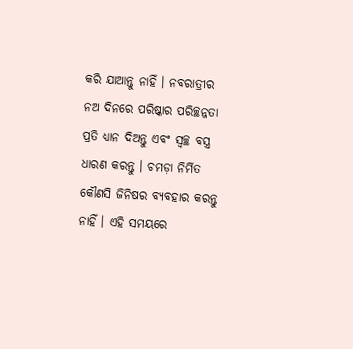କରି ଯାଆନ୍ତୁ ନାହିଁ । ନବରାତ୍ରୀର ନଅ ଦିନରେ ପରିଷ୍କାର ପରିଚ୍ଛନ୍ନତା ପ୍ରତି ଧ୍ୟାନ ଦିଅନ୍ତୁ ଏବଂ ସ୍ୱଚ୍ଛ ବସ୍ତ୍ର ଧାରଣ କରନ୍ତୁ । ଚମଡ଼ା ନିର୍ମିତ କୌଣସି ଜିନିଷର ବ୍ୟବହାର କରନ୍ତୁ ନାହିଁ । ଏହି ସମୟରେ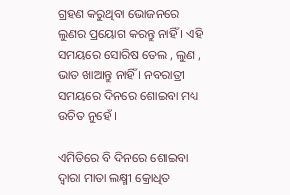ଗ୍ରହଣ କରୁଥିବା ଭୋଜନରେ ଲୁଣର ପ୍ରୟୋଗ କରନ୍ତୁ ନାହିଁ । ଏହି ସମୟରେ ସୋରିଷ ତେଲ , ଲୁଣ , ଭାତ ଖାଆନ୍ତୁ ନାହିଁ । ନବରାତ୍ରୀ ସମୟରେ ଦିନରେ ଶୋଇବା ମଧ୍ୟ ଉଚିତ ନୁହେଁ ।

ଏମିତିରେ ବି ଦିନରେ ଶୋଇବା ଦ୍ୱାରା ମାତା ଲକ୍ଷ୍ମୀ କ୍ରୋଧିତ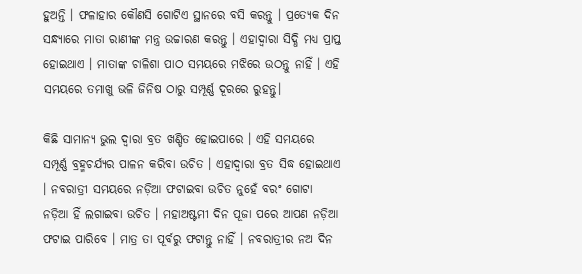ହୁଅନ୍ତି । ଫଳାହାର କୌଣସି ଗୋଟିଏ ସ୍ଥାନରେ ବସି କରନ୍ତୁ । ପ୍ରତ୍ୟେକ ଦିନ ସନ୍ଧ୍ୟାରେ ମାତା ରାଣୀଙ୍କ ମନ୍ତ୍ର ଉଚ୍ଚାରଣ କରନ୍ତୁ । ଏହାଦ୍ବାରା ସିଦ୍ଧି ମଧ୍ୟ ପ୍ରାପ୍ତ ହୋଇଥାଏ । ମାତାଙ୍କ ଚାଳିଶା ପାଠ ସମୟରେ ମଝିରେ ଉଠନ୍ତୁ ନାହିଁ । ଏହି ସମୟରେ ତମାଖୁ ଭଳି ଜିନିଷ ଠାରୁ ସମ୍ପୂର୍ଣ୍ଣ ଦୂରରେ ରୁହନ୍ତୁ।

କିଛି ସାମାନ୍ୟ ଭୁଲ ଦ୍ୱାରା ବ୍ରତ ଖଣ୍ଡିତ ହୋଇପାରେ । ଏହି ସମୟରେ ସମ୍ପୂର୍ଣ୍ଣ ବ୍ରହ୍ମଚର୍ଯ୍ୟର ପାଳନ କରିବା ଉଚିତ । ଏହାଦ୍ୱାରା ବ୍ରତ ସିଦ୍ଧ ହୋଇଥାଏ । ନବରାତ୍ରୀ ସମୟରେ ନଡ଼ିଆ ଫଟାଇବା ଉଚିତ ନୁହେଁ ବରଂ ଗୋଟା ନଡ଼ିଆ ହିଁ ଲଗାଇବା ଉଚିତ । ମହାଅଷ୍ଟମୀ ଦିନ ପୂଜା ପରେ ଆପଣ ନଡ଼ିଆ ଫଟାଇ ପାରିବେ । ମାତ୍ର ତା ପୂର୍ବରୁ ଫଟାନ୍ତୁ ନାହିଁ । ନବରାତ୍ରୀର ନଅ ଦିନ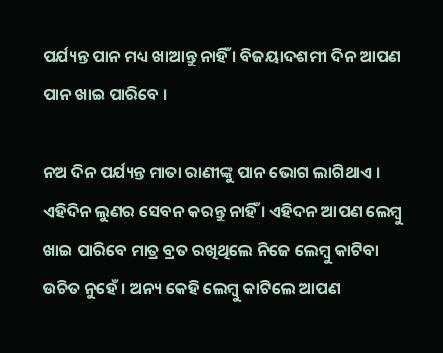ପର୍ଯ୍ୟନ୍ତ ପାନ ମଧ୍ୟ ଖାଆନ୍ତୁ ନାହିଁ । ବିଜୟାଦଶମୀ ଦିନ ଆପଣ ପାନ ଖାଇ ପାରିବେ ।

ନଅ ଦିନ ପର୍ଯ୍ୟନ୍ତ ମାତା ରାଣୀଙ୍କୁ ପାନ ଭୋଗ ଲାଗିଥାଏ । ଏହିଦିନ ଲୁଣର ସେବନ କରନ୍ତୁ ନାହିଁ । ଏହିଦନ ଆପଣ ଲେମ୍ବୁ ଖାଇ ପାରିବେ ମାତ୍ର ବ୍ରତ ରଖିଥିଲେ ନିଜେ ଲେମ୍ବୁ କାଟିବା ଉଚିତ ନୁହେଁ । ଅନ୍ୟ କେହି ଲେମ୍ବୁ କାଟିଲେ ଆପଣ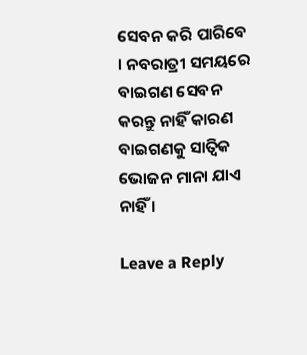ସେବନ କରି ପାରିବେ । ନବରାତ୍ରୀ ସମୟରେ ବାଇଗଣ ସେବନ କରନ୍ତୁ ନାହିଁ କାରଣ ବାଇଗଣକୁ ସାତ୍ଵିକ ଭୋଜନ ମାନା ଯାଏ ନାହିଁ ।

Leave a Reply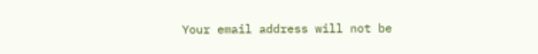Your email address will not be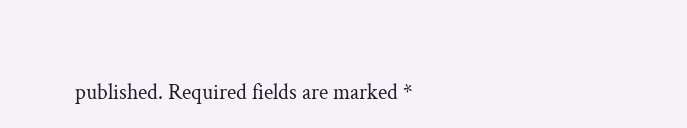published. Required fields are marked *